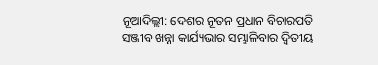ନୂଆଦିଲ୍ଲୀ: ଦେଶର ନୂତନ ପ୍ରଧାନ ବିଚାରପତି ସଞ୍ଜୀବ ଖନ୍ନା କାର୍ଯ୍ୟଭାର ସମ୍ଭାଳିବାର ଦ୍ୱିତୀୟ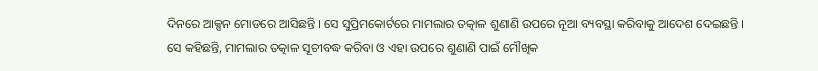ଦିନରେ ଆକ୍ସନ ମୋଡରେ ଆସିଛନ୍ତି । ସେ ସୁପ୍ରିମକୋର୍ଟରେ ମାମଲାର ତତ୍କାଳ ଶୁଣାଣି ଉପରେ ନୂଆ ବ୍ୟବସ୍ଥା କରିବାକୁ ଆଦେଶ ଦେଇଛନ୍ତି । ସେ କହିଛନ୍ତି, ମାମଲାର ତତ୍କାଳ ସୂଚୀବଦ୍ଧ କରିବା ଓ ଏହା ଉପରେ ଶୁଣାଣି ପାଇଁ ମୌଖିକ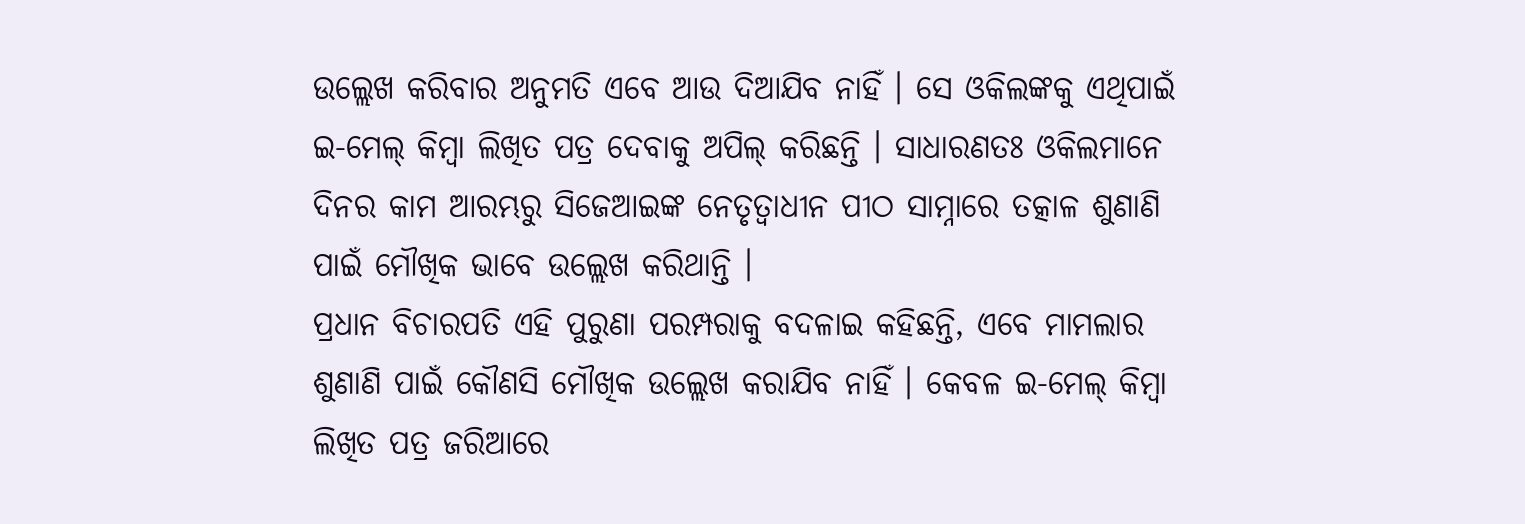ଉଲ୍ଲେଖ କରିବାର ଅନୁମତି ଏବେ ଆଉ ଦିଆଯିବ ନାହିଁ । ସେ ଓକିଲଙ୍କକୁ ଏଥିପାଇଁ ଇ-ମେଲ୍ କିମ୍ବା ଲିଖିତ ପତ୍ର ଦେବାକୁ ଅପିଲ୍ କରିଛନ୍ତି । ସାଧାରଣତଃ ଓକିଲମାନେ ଦିନର କାମ ଆରମ୍ଭରୁ ସିଜେଆଇଙ୍କ ନେତୃତ୍ୱାଧୀନ ପୀଠ ସାମ୍ନାରେ ତତ୍କାଳ ଶୁଣାଣି ପାଇଁ ମୌଖିକ ଭାବେ ଉଲ୍ଲେଖ କରିଥାନ୍ତି ।
ପ୍ରଧାନ ବିଚାରପତି ଏହି ପୁରୁଣା ପରମ୍ପରାକୁ ବଦଳାଇ କହିଛନ୍ତି, ଏବେ ମାମଲାର ଶୁଣାଣି ପାଇଁ କୌଣସି ମୌଖିକ ଉଲ୍ଲେଖ କରାଯିବ ନାହିଁ । କେବଳ ଇ-ମେଲ୍ କିମ୍ବା ଲିଖିତ ପତ୍ର ଜରିଆରେ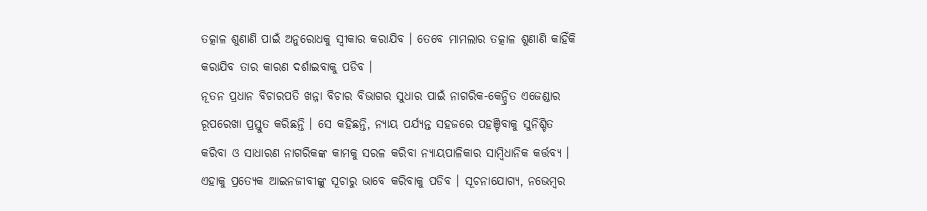ତତ୍କାଳ ଶୁଣାଣି ପାଇଁ ଅନୁରୋଧକୁ ସ୍ୱୀକାର କରାଯିବ । ତେବେ ମାମଲାର ତତ୍କାଳ ଶୁଣାଣି କାହିଁକି କରାଯିବ ତାର କାରଣ ଦର୍ଶାଇବାକୁ ପଡିବ ।
ନୂତନ ପ୍ରଧାନ ବିଚାରପତି ଖନ୍ନା ବିଚାର ବିଭାଗର ସୁଧାର ପାଇଁ ନାଗରିକ-କେନ୍ଦ୍ରିତ ଏଜେଣ୍ଡାର ରୂପରେଖା ପ୍ରସ୍ତୁତ କରିଛନ୍ତି । ସେ କହିଛନ୍ତି, ନ୍ୟାୟ ପର୍ଯ୍ୟନ୍ତ ସହଜରେ ପହଞ୍ଚିବାକୁ ସୁନିଶ୍ଚିତ କରିବା ଓ ସାଧାରଣ ନାଗରିକଙ୍କ କାମକୁ ସରଳ କରିବା ନ୍ୟାୟପାଳିକାର ସାମ୍ବିଧାନିକ କର୍ତ୍ତବ୍ୟ । ଏହାକୁ ପ୍ରତ୍ୟେକ ଆଇନଜୀବୀଙ୍କୁ ସୂଚାରୁ ଭାବେ କରିବାକୁ ପଡିବ । ସୂଚନାଯୋଗ୍ୟ, ନଭେମ୍ବର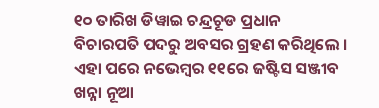୧୦ ତାରିଖ ଡିୱାଇ ଚନ୍ଦ୍ରଚୂଡ ପ୍ରଧାନ ବିଚାରପତି ପଦରୁ ଅବସର ଗ୍ରହଣ କରିଥିଲେ । ଏହା ପରେ ନଭେମ୍ବର ୧୧ରେ ଜଷ୍ଟିସ ସଞ୍ଜୀବ ଖନ୍ନା ନୂଆ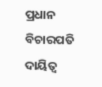ପ୍ରଧାନ ବିଚାରପତି ଦାୟିତ୍ୱ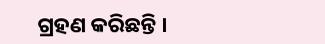ଗ୍ରହଣ କରିଛନ୍ତି ।